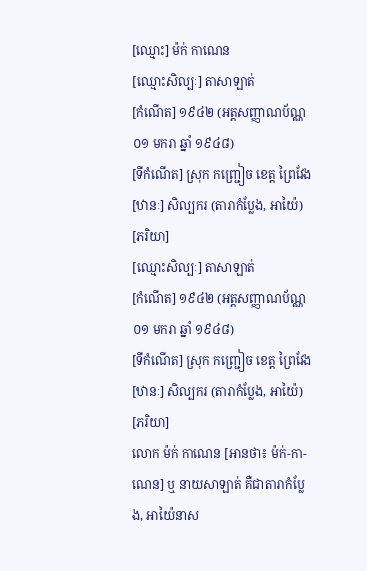[ឈ្មោះ] ម៉ក់ កាណេន
[ឈ្មោះសិល្បៈ] តាសាឡាត់
[កំណើត] ១៩៤២ (អត្តសញ្ញាណប័ណ្ណ ០១ មករា ឆ្នាំ ១៩៤៨)
[ទីកំណើត] ស្រុក កញ្ជ្រៀច ខេត្ត ព្រៃវែង
[ឋានៈ] សិល្បករ (តារាកំប្លែង, អាយ៉ៃ)
[ភរិយា]
[ឈ្មោះសិល្បៈ] តាសាឡាត់
[កំណើត] ១៩៤២ (អត្តសញ្ញាណប័ណ្ណ ០១ មករា ឆ្នាំ ១៩៤៨)
[ទីកំណើត] ស្រុក កញ្ជ្រៀច ខេត្ត ព្រៃវែង
[ឋានៈ] សិល្បករ (តារាកំប្លែង, អាយ៉ៃ)
[ភរិយា]
លោក ម៉ក់ កាណេន [អានថា៖ ម៉ក់-កា-ណេន] ឬ នាយសាឡាត់ គឺជាតារាកំប្លែង, អាយ៉ៃនាស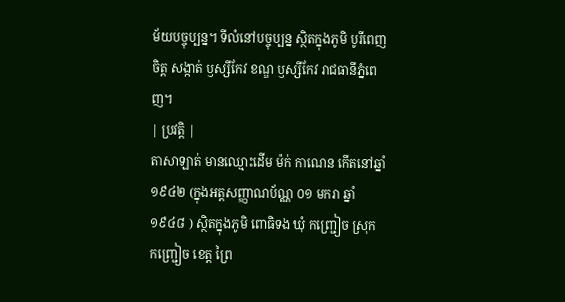ម័យបច្ចុប្បន្ន។ ទីលំនៅបច្ចុប្បន្ន ស្ថិតក្នុងភូមិ បូរីពេញចិត្ត សង្កាត់ ឫស្សីកែវ ខណ្ឌ ឫស្សីកែវ រាជធានីភ្នំពេញ។
| ប្រវត្តិ |
តាសាឡាត់ មានឈ្មោះដើម ម៉ក់ កាណេន កើតនៅឆ្នាំ១៩៤២ (ក្នុងអត្តសញ្ញាណប័ណ្ណ ០១ មករា ឆ្នាំ ១៩៤៨ ) ស្ថិតក្នុងភូមិ ពោធិទង ឃុំ កញ្ជ្រៀច ស្រុក កញ្ជ្រៀច ខេត្ត ព្រៃ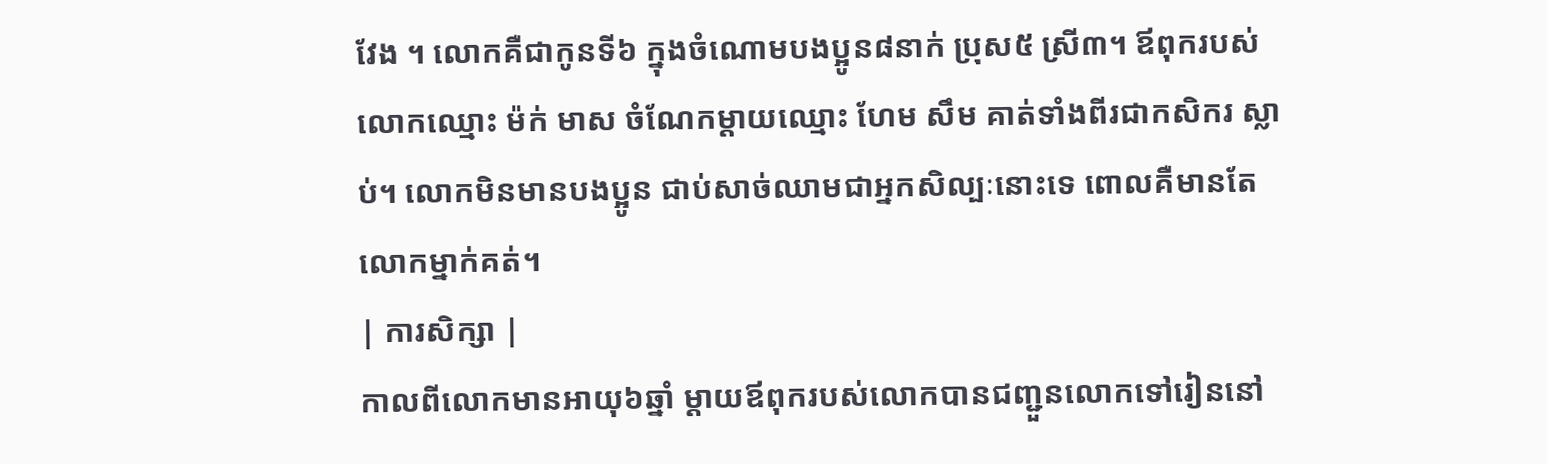វែង ។ លោកគឺជាកូនទី៦ ក្នុងចំណោមបងប្អូន៨នាក់ ប្រុស៥ ស្រី៣។ ឪពុករបស់លោកឈ្មោះ ម៉ក់ មាស ចំណែកម្ដាយឈ្មោះ ហែម សឹម គាត់ទាំងពីរជាកសិករ ស្លាប់។ លោកមិនមានបងប្អូន ជាប់សាច់ឈាមជាអ្នកសិល្បៈនោះទេ ពោលគឺមានតែលោកម្នាក់គត់។
| ការសិក្សា |
កាលពីលោកមានអាយុ៦ឆ្នាំ ម្ដាយឪពុករបស់លោកបានជញ្ជួនលោកទៅរៀននៅ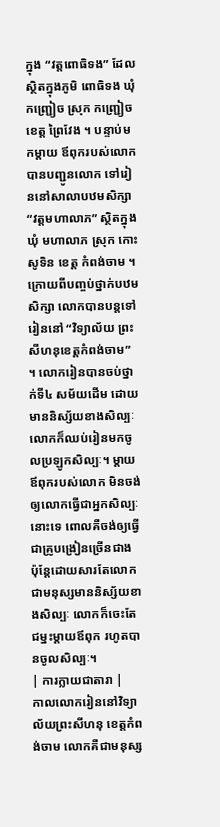ក្នុង “វត្តពោធិទង” ដែលស្ថិតក្នុងភូមិ ពោធិទង ឃុំ កញ្ជ្រៀច ស្រុក កញ្ជ្រៀច ខេត្ត ព្រៃវែង ។ បន្ទាប់មកម្ដាយ ឪពុករបស់លោកបានបញ្ជូនលោក ទៅរៀននៅសាលាបឋមសិក្សា “វត្តមហាលាភ” ស្ថិតក្នុង ឃុំ មហាលាភ ស្រុក កោះសូទិន ខេត្ត កំពង់ចាម ។ ក្រោយពីបញ្ចប់ថ្នាក់បឋមសិក្សា លោកបានបន្តទៅរៀននៅ “វិទ្យាល័យ ព្រះសីហនុខេត្តកំពង់ចាម” ។ លោករៀនបានចប់ថ្នាក់ទី៤ សម័យដើម ដោយមាននិស្ស័យខាងសិល្បៈ លោកក៏ឈប់រៀនមកចូលប្រឡូកសិល្បៈ។ ម្ដាយឪពុករបស់លោក មិនចង់ឲ្យលោកធ្វើជាអ្នកសិល្បៈនោះទេ ពោលគឺចង់ឲ្យធ្វើជាគ្រូបង្រៀនច្រើនជាង ប៉ុន្តែដោយសារតែលោក ជាមនុស្សមាននិស្ស័យខាងសិល្បៈ លោកក៏ចេះតែជម្នះម្ដាយឪពុក រហូតបានចូលសិល្បៈ។
| ការក្លាយជាតារា |
កាលលោករៀននៅវិទ្យាល័យព្រះសីហនុ ខេត្តកំពង់ចាម លោកគឺជាមនុស្ស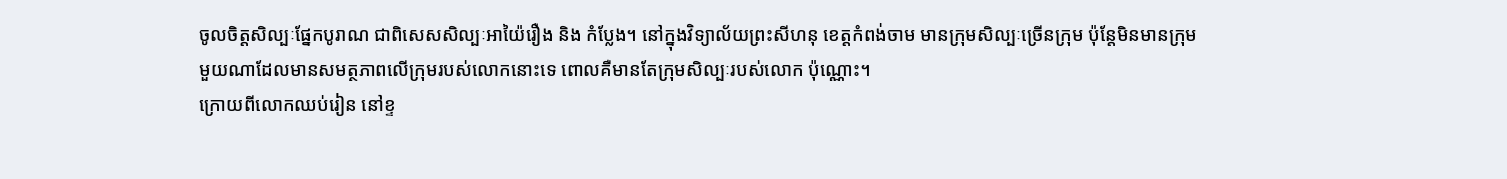ចូលចិត្តសិល្បៈផ្នែកបូរាណ ជាពិសេសសិល្បៈអាយ៉ៃរឿង និង កំប្លែង។ នៅក្នុងវិទ្យាល័យព្រះសីហនុ ខេត្តកំពង់ចាម មានក្រុមសិល្បៈច្រើនក្រុម ប៉ុន្តែមិនមានក្រុមមួយណាដែលមានសមត្ថភាពលើក្រុមរបស់លោកនោះទេ ពោលគឺមានតែក្រុមសិល្បៈរបស់លោក ប៉ុណ្ណោះ។
ក្រោយពីលោកឈប់រៀន នៅខ្ទ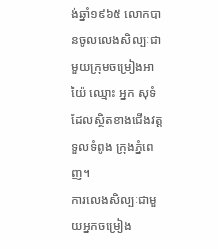ង់ឆ្នាំ១៩៦៥ លោកបានចូលលេងសិល្បៈជាមួយក្រុមចម្រៀងអាយ៉ៃ ឈ្មោះ អ្នក សុទំ ដែលស្ថិតខាងជើងវត្តទួលទំពូង ក្រុងភ្នំពេញ។
ការលេងសិល្បៈជាមួយអ្នកចម្រៀង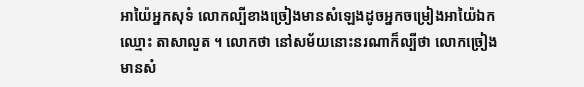អាយ៉ៃអ្នកសុទំ លោកល្បីខាងច្រៀងមានសំឡេងដូចអ្នកចម្រៀងអាយ៉ៃឯក ឈ្មោះ តាសាលួត ។ លោកថា នៅសម័យនោះនរណាក៏ល្បីថា លោកច្រៀងមានសំ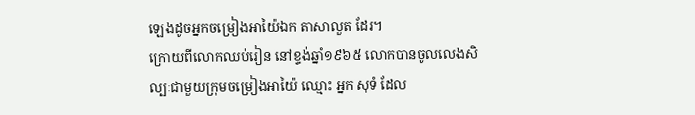ឡេងដូចអ្នកចម្រៀងអាយ៉ៃឯក តាសាលួត ដែរ។
ក្រោយពីលោកឈប់រៀន នៅខ្ទង់ឆ្នាំ១៩៦៥ លោកបានចូលលេងសិល្បៈជាមួយក្រុមចម្រៀងអាយ៉ៃ ឈ្មោះ អ្នក សុទំ ដែល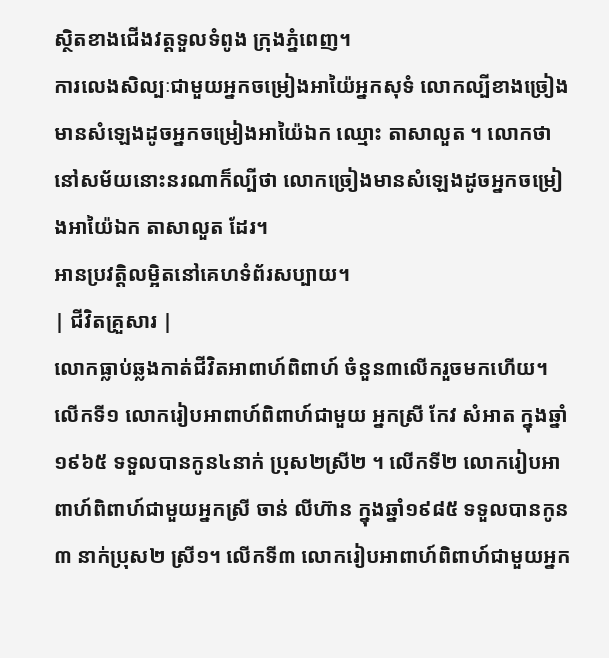ស្ថិតខាងជើងវត្តទួលទំពូង ក្រុងភ្នំពេញ។
ការលេងសិល្បៈជាមួយអ្នកចម្រៀងអាយ៉ៃអ្នកសុទំ លោកល្បីខាងច្រៀងមានសំឡេងដូចអ្នកចម្រៀងអាយ៉ៃឯក ឈ្មោះ តាសាលួត ។ លោកថា នៅសម័យនោះនរណាក៏ល្បីថា លោកច្រៀងមានសំឡេងដូចអ្នកចម្រៀងអាយ៉ៃឯក តាសាលួត ដែរ។
អានប្រវត្តិលម្អិតនៅគេហទំព័រសប្បាយ។
| ជីវិតគ្រួសារ |
លោកធ្លាប់ឆ្លងកាត់ជីវិតអាពាហ៍ពិពាហ៍ ចំនួន៣លើករួចមកហើយ។ លើកទី១ លោករៀបអាពាហ៍ពិពាហ៍ជាមួយ អ្នកស្រី កែវ សំអាត ក្នុងឆ្នាំ ១៩៦៥ ទទួលបានកូន៤នាក់ ប្រុស២ស្រី២ ។ លើកទី២ លោករៀបអាពាហ៍ពិពាហ៍ជាមួយអ្នកស្រី ចាន់ លីហ៊ាន ក្នុងឆ្នាំ១៩៨៥ ទទួលបានកូន៣ នាក់ប្រុស២ ស្រី១។ លើកទី៣ លោករៀបអាពាហ៍ពិពាហ៍ជាមួយអ្នក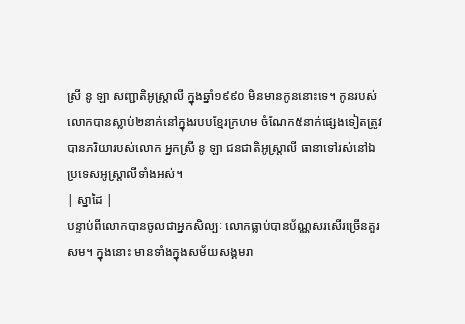ស្រី នូ ឡា សញ្ជាតិអូស្ត្រាលី ក្នុងឆ្នាំ១៩៩០ មិនមានកូននោះទេ។ កូនរបស់លោកបានស្លាប់២នាក់នៅក្នុងរបបខ្មែរក្រហម ចំណែក៥នាក់ផ្សេងទៀតត្រូវបានភរិយារបស់លោក អ្នកស្រី នូ ឡា ជនជាតិអូស្ត្រាលី ធានាទៅរស់នៅឯប្រទេសអូស្ត្រាលីទាំងអស់។
| ស្នាដៃ |
បន្ទាប់ពីលោកបានចូលជាអ្នកសិល្បៈ លោកធ្លាប់បានប័ណ្ណសរសើរច្រើនគួរសម។ ក្នុងនោះ មានទាំងក្នុងសម័យសង្គមរា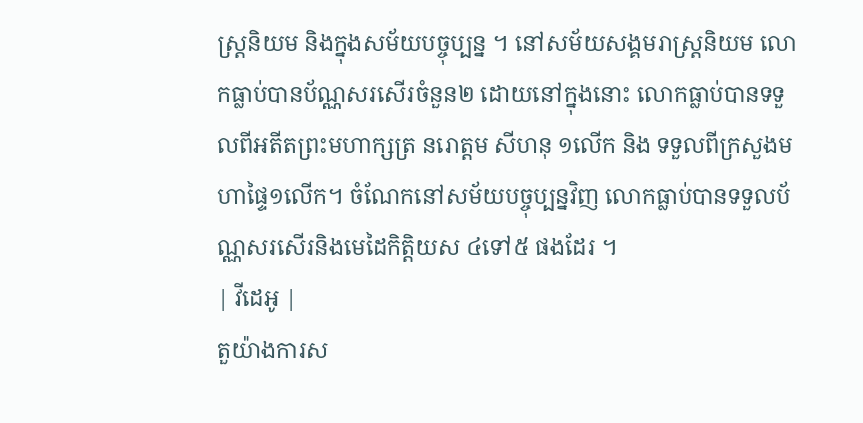ស្ត្រនិយម និងក្នុងសម័យបច្ចុប្បន្ន ។ នៅសម័យសង្គមរាស្ត្រនិយម លោកធ្លាប់បានប័ណ្ណសរសើរចំនួន២ ដោយនៅក្នុងនោះ លោកធ្លាប់បានទទួលពីអតីតព្រះមហាក្សត្រ នរោត្ដម សីហនុ ១លើក និង ទទួលពីក្រសួងមហាផ្ទៃ១លើក។ ចំណែកនៅសម័យបច្ចុប្បន្នវិញ លោកធ្លាប់បានទទួលប័ណ្ណសរសើរនិងមេដៃកិត្តិយស ៤ទៅ៥ ផងដែរ ។
| វីដេអូ |
តួយ៉ាងការស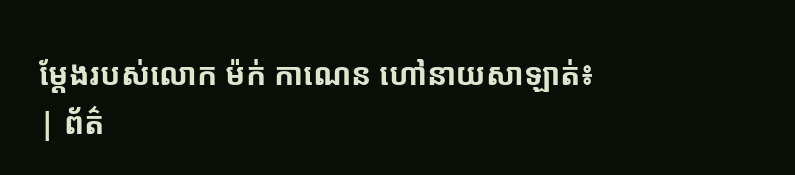ម្ដែងរបស់លោក ម៉ក់ កាណេន ហៅនាយសាឡាត់៖
| ព័ត៌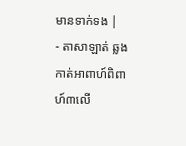មានទាក់ទង |
- តាសាឡាត់ ឆ្លងកាត់អាពាហ៍ពិពាហ៍៣លើ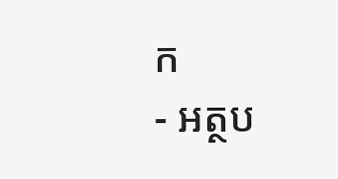ក
- អត្ថប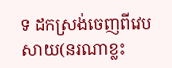ទ ដកស្រង់ចេញពីវេបសាយ(នរណាខ្លះ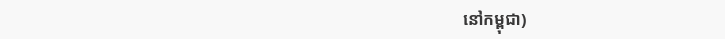នៅកម្ពុជា)